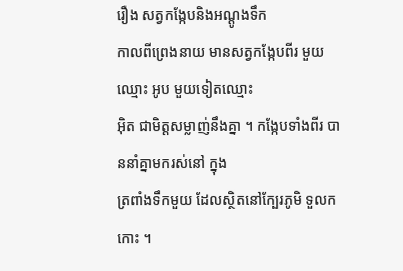រឿង សត្វកង្កែបនិងអណ្តូងទឹក
កាលពីព្រេងនាយ មានសត្វកង្កែបពីរ មួយឈ្មោះ អូប មួយទៀតឈ្មោះ
អ៊ិត ជាមិត្តសម្លាញ់នឹងគ្នា ។ កង្កែបទាំងពីរ បាននាំគ្នាមករស់នៅ ក្នុង
ត្រពាំងទឹកមួយ ដែលស្ថិតនៅក្បែរភូមិ ទួលកកោះ ។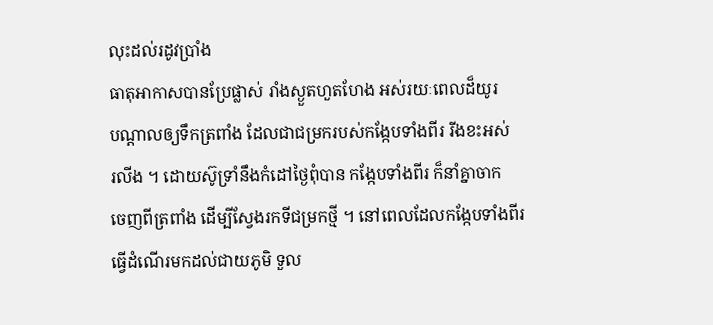លុះដល់រដូវប្រាំង
ធាតុអាកាសបានប្រែផ្លាស់ រាំងស្ងួតហួតហែង អស់រយៈពេលដ៏យូរ
បណ្តាលឲ្យទឹកត្រពាំង ដែលជាជម្រករបស់កង្កែបទាំងពីរ រីងខះអស់
រលីង ។ ដោយស៊ូទ្រាំនឹងកំដៅថ្ងៃពុំបាន កង្កែបទាំងពីរ ក៏នាំគ្នាចាក
ចេញពីត្រពាំង ដើម្បីស្វែងរកទីជម្រកថ្មី ។ នៅពេលដែលកង្កែបទាំងពីរ
ធ្វើដំណើរមកដល់ជាយភូមិ ទួល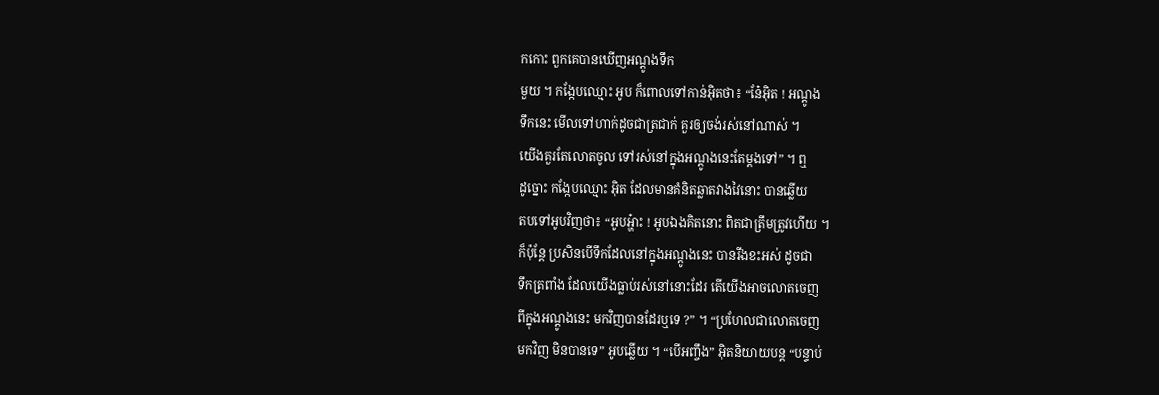កកោះ ពួកគេបានឃើញអណ្តូងទឹក
មួយ ។ កង្កែបឈ្មោះ អូប ក៏ពោលទៅកាន់អ៊ិតថា៖ “នែ៎អ៊ិត ! អណ្តូង
ទឹកនេះ មើលទៅហាក់ដូចជាត្រជាក់ គួរឲ្យចង់រស់នៅណាស់ ។
យើងគួរតែលោតចូល ទៅរស់នៅក្នុងអណ្តូងនេះតែម្តងទៅ” ។ ឮ
ដូច្នោះ កង្កែបឈ្មោះ អ៊ិត ដែលមានគំនិតឆ្លាតវាងវៃនោះ បានឆ្លើយ
តបទៅអូបវិញថា៖ “អូបអ្ហ៎ាះ ! អូបឯងគិតនោះ ពិតជាត្រឹមត្រូវហើយ ។
ក៏ប៉ុន្តែ ប្រសិនបើទឹកដែលនៅក្នុងអណ្តូងនេះ បានរីងខះអស់ ដូចជា
ទឹកត្រពាំង ដែលយើងធ្លាប់រស់នៅនោះដែរ តើយើងអាចលោតចេញ
ពីក្នុងអណ្តូងនេះ មកវិញបានដែរឬទេ ?” ។ “ប្រហែលជាលោតចេញ
មកវិញ មិនបានទេ” អូបឆ្លើយ ។ “បើអញ្ចឹង” អ៊ិតនិយាយបន្ត “បន្ទាប់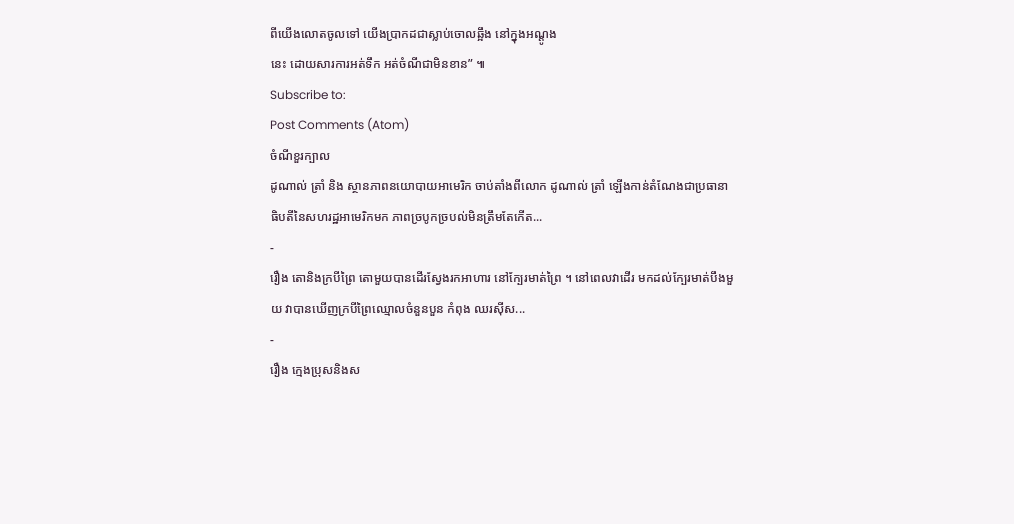ពីយើងលោតចូលទៅ យើងប្រាកដជាស្លាប់ចោលឆ្អឹង នៅក្នុងអណ្តូង
នេះ ដោយសារការអត់ទឹក អត់ចំណីជាមិនខាន” ៕
Subscribe to:
Post Comments (Atom)
ចំណីខួរក្បាល
ដូណាល់ ត្រាំ និង ស្ថានភាពនយោបាយអាមេរិក ចាប់តាំងពីលោក ដូណាល់ ត្រាំ ឡើងកាន់តំណែងជាប្រធានាធិបតីនៃសហរដ្ឋអាមេរិកមក ភាពច្របូកច្របល់មិនត្រឹមតែកើត...
-
រឿង តោនិងក្របីព្រៃ តោមួយបានដើរស្វែងរកអាហារ នៅក្បែរមាត់ព្រៃ ។ នៅពេលវាដើរ មកដល់ក្បែរមាត់បឹងមួយ វាបានឃើញក្របីព្រៃឈ្មោលចំនួនបួន កំពុង ឈរស៊ីស...
-
រឿង ក្មេងប្រុសនិងស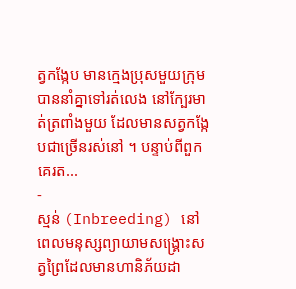ត្វកង្កែប មានក្មេងប្រុសមួយក្រុម បាននាំគ្នាទៅរត់លេង នៅក្បែរមាត់ត្រពាំងមួយ ដែលមានសត្វកង្កែបជាច្រើនរស់នៅ ។ បន្ទាប់ពីពួកគេរត...
-
ស្មន់ (Inbreeding) នៅពេលមនុស្សព្យាយាមសង្គ្រោះសត្វព្រៃដែលមានហានិភ័យដា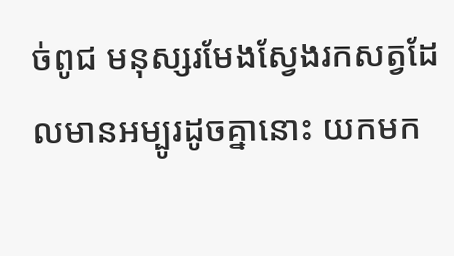ច់ពូជ មនុស្សរមែងស្វែងរកសត្វដែលមានអម្បូរដូចគ្នានោះ យកមក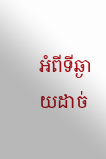អំពីទីឆ្ងាយដាច់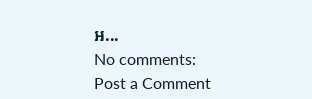អ...
No comments:
Post a Comment